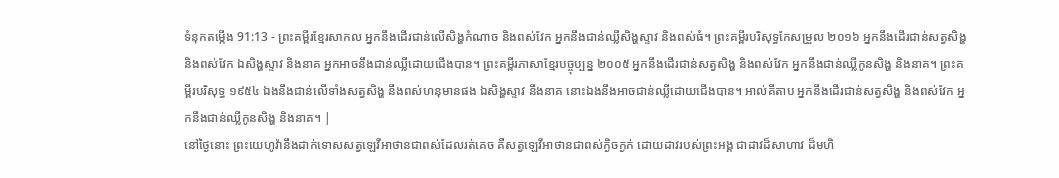ទំនុកតម្កើង 91:13 - ព្រះគម្ពីរខ្មែរសាកល អ្នកនឹងដើរជាន់លើសិង្ហកំណាច និងពស់វែក អ្នកនឹងជាន់ឈ្លីសិង្ហស្ទាវ និងពស់ធំ។ ព្រះគម្ពីរបរិសុទ្ធកែសម្រួល ២០១៦ អ្នកនឹងដើរជាន់សត្វសិង្ហ និងពស់វែក ឯសិង្ហស្ទាវ និងនាគ អ្នកអាចនឹងជាន់ឈ្លីដោយជើងបាន។ ព្រះគម្ពីរភាសាខ្មែរបច្ចុប្បន្ន ២០០៥ អ្នកនឹងដើរជាន់សត្វសិង្ហ និងពស់វែក អ្នកនឹងជាន់ឈ្លីកូនសិង្ហ និងនាគ។ ព្រះគម្ពីរបរិសុទ្ធ ១៩៥៤ ឯងនឹងជាន់លើទាំងសត្វសិង្ហ នឹងពស់ហនុមានផង ឯសិង្ហស្ទាវ នឹងនាគ នោះឯងនឹងអាចជាន់ឈ្លីដោយជើងបាន។ អាល់គីតាប អ្នកនឹងដើរជាន់សត្វសិង្ហ និងពស់វែក អ្នកនឹងជាន់ឈ្លីកូនសិង្ហ និងនាគ។ |
នៅថ្ងៃនោះ ព្រះយេហូវ៉ានឹងដាក់ទោសសត្វឡេវីអាថានជាពស់ដែលរត់គេច គឺសត្វឡេវីអាថានជាពស់ក្ងិចក្ងក់ ដោយដាវរបស់ព្រះអង្គ ជាដាវដ៏សាហាវ ដ៏មហិ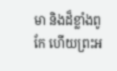មា និងដ៏ខ្លាំងពូកែ ហើយព្រះអ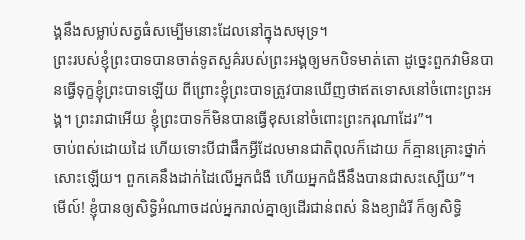ង្គនឹងសម្លាប់សត្វធំសម្បើមនោះដែលនៅក្នុងសមុទ្រ។
ព្រះរបស់ខ្ញុំព្រះបាទបានចាត់ទូតសួគ៌របស់ព្រះអង្គឲ្យមកបិទមាត់តោ ដូច្នេះពួកវាមិនបានធ្វើទុក្ខខ្ញុំព្រះបាទឡើយ ពីព្រោះខ្ញុំព្រះបាទត្រូវបានឃើញថាឥតទោសនៅចំពោះព្រះអង្គ។ ព្រះរាជាអើយ ខ្ញុំព្រះបាទក៏មិនបានធ្វើខុសនៅចំពោះព្រះករុណាដែរ”។
ចាប់ពស់ដោយដៃ ហើយទោះបីជាផឹកអ្វីដែលមានជាតិពុលក៏ដោយ ក៏គ្មានគ្រោះថ្នាក់សោះឡើយ។ ពួកគេនឹងដាក់ដៃលើអ្នកជំងឺ ហើយអ្នកជំងឺនឹងបានជាសះស្បើយ”។
មើល៍! ខ្ញុំបានឲ្យសិទ្ធិអំណាចដល់អ្នករាល់គ្នាឲ្យដើរជាន់ពស់ និងខ្យាដំរី ក៏ឲ្យសិទ្ធិ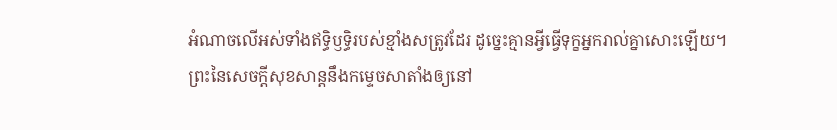អំណាចលើអស់ទាំងឥទ្ធិឫទ្ធិរបស់ខ្មាំងសត្រូវដែរ ដូច្នេះគ្មានអ្វីធ្វើទុក្ខអ្នករាល់គ្នាសោះឡើយ។
ព្រះនៃសេចក្ដីសុខសាន្តនឹងកម្ទេចសាតាំងឲ្យនៅ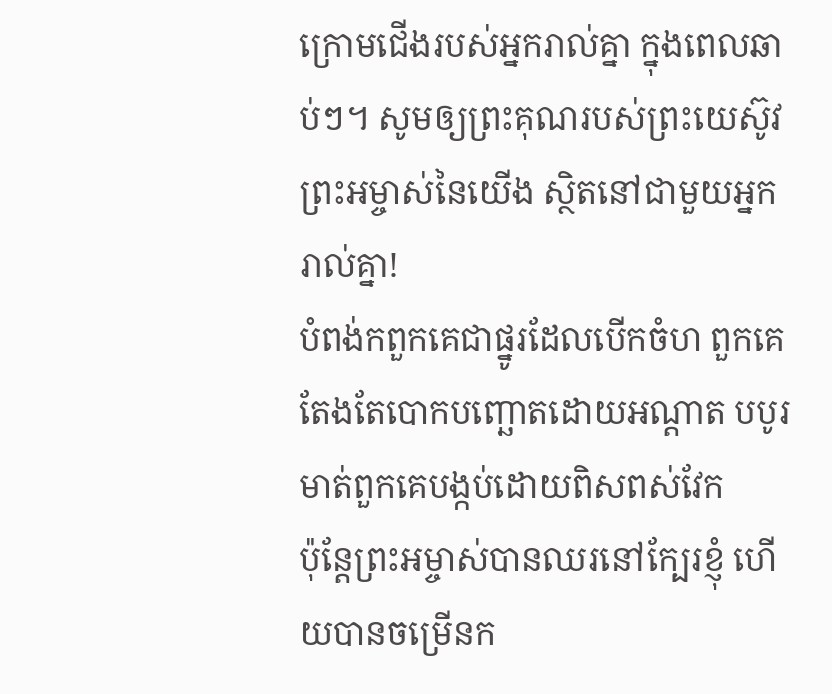ក្រោមជើងរបស់អ្នករាល់គ្នា ក្នុងពេលឆាប់ៗ។ សូមឲ្យព្រះគុណរបស់ព្រះយេស៊ូវព្រះអម្ចាស់នៃយើង ស្ថិតនៅជាមួយអ្នករាល់គ្នា!
បំពង់កពួកគេជាផ្នូរដែលបើកចំហ ពួកគេតែងតែបោកបញ្ឆោតដោយអណ្ដាត បបូរមាត់ពួកគេបង្កប់ដោយពិសពស់វែក
ប៉ុន្តែព្រះអម្ចាស់បានឈរនៅក្បែរខ្ញុំ ហើយបានចម្រើនក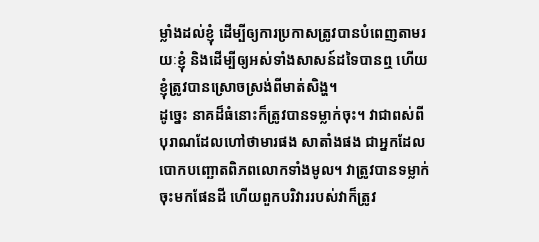ម្លាំងដល់ខ្ញុំ ដើម្បីឲ្យការប្រកាសត្រូវបានបំពេញតាមរយៈខ្ញុំ និងដើម្បីឲ្យអស់ទាំងសាសន៍ដទៃបានឮ ហើយខ្ញុំត្រូវបានស្រោចស្រង់ពីមាត់សិង្ហ។
ដូច្នេះ នាគដ៏ធំនោះក៏ត្រូវបានទម្លាក់ចុះ។ វាជាពស់ពីបុរាណដែលហៅថាមារផង សាតាំងផង ជាអ្នកដែលបោកបញ្ឆោតពិភពលោកទាំងមូល។ វាត្រូវបានទម្លាក់ចុះមកផែនដី ហើយពួកបរិវាររបស់វាក៏ត្រូវ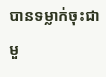បានទម្លាក់ចុះជាមួ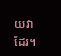យវាដែរ។